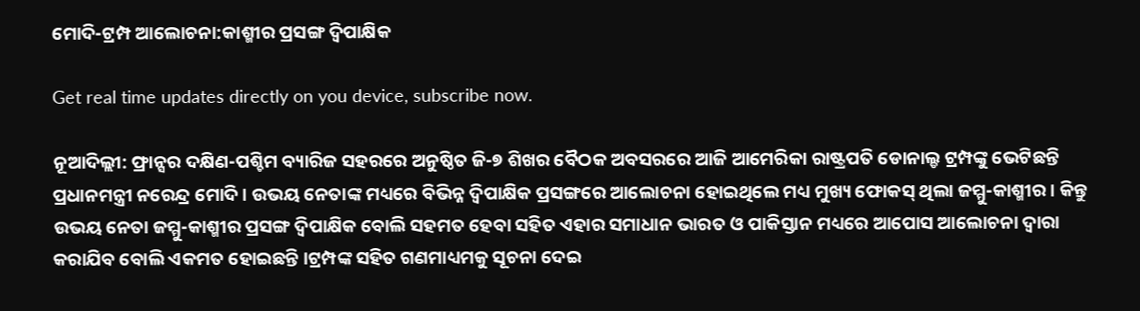ମୋଦି-ଟ୍ରମ୍ପ ଆଲୋଚନା:କାଶ୍ମୀର ପ୍ରସଙ୍ଗ ଦ୍ୱିପାକ୍ଷିକ

Get real time updates directly on you device, subscribe now.

ନୂଆଦିଲ୍ଲୀ: ଫ୍ରାନ୍ସର ଦକ୍ଷିଣ-ପଶ୍ଚିମ ବ୍ୟାରିଜ ସହରରେ ଅନୁଷ୍ଠିତ ଜି-୭ ଶିଖର ବୈଠକ ଅବସରରେ ଆଜି ଆମେରିକା ରାଷ୍ଟ୍ରପତି ଡୋନାଲ୍ଡ ଟ୍ରମ୍ପଙ୍କୁ ଭେଟିଛନ୍ତି ପ୍ରଧାନମନ୍ତ୍ରୀ ନରେନ୍ଦ୍ର ମୋଦି । ଉଭୟ ନେତାଙ୍କ ମଧ୍ୟରେ ବିଭିନ୍ନ ଦ୍ୱିପାକ୍ଷିକ ପ୍ରସଙ୍ଗରେ ଆଲୋଚନା ହୋଇଥିଲେ ମଧ୍ୟ ମୁଖ୍ୟ ଫୋକସ୍ ଥିଲା ଜମ୍ମୁ-କାଶ୍ମୀର । କିନ୍ତୁ ଉଭୟ ନେତା ଜମ୍ମୁ-କାଶ୍ମୀର ପ୍ରସଙ୍ଗ ଦ୍ୱିପାକ୍ଷିକ ବୋଲି ସହମତ ହେବା ସହିତ ଏହାର ସମାଧାନ ଭାରତ ଓ ପାକିସ୍ତାନ ମଧ୍ୟରେ ଆପୋସ ଆଲୋଚନା ଦ୍ୱାରା କରାଯିବ ବୋଲି ଏକମତ ହୋଇଛନ୍ତି ।ଟ୍ରମ୍ପଙ୍କ ସହିତ ଗଣମାଧ୍ୟମକୁ ସୂଚନା ଦେଇ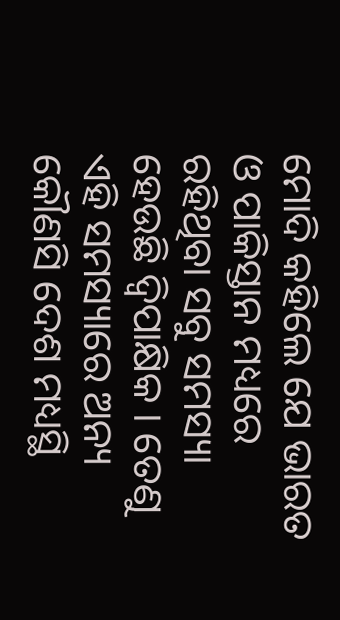ମୋଦି କହିଲେ ଯେ ଭାରତ ଓ ପାକିସ୍ତାନ ମଧ୍ୟରେ ରହିଥିବା ସବୁ ସମସ୍ୟା ହେଉଛି ଦ୍ୱିପାକ୍ଷିକ । ତେଣୁ ଏହି ସମସ୍ୟାରେ ଅନ୍ୟ କୌଣସି ଦେଶ ମଧ୍ୟସ୍ଥି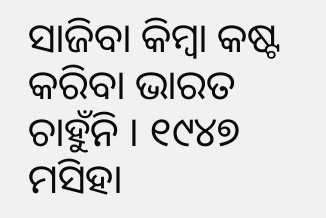ସାଜିବା କିମ୍ବା କଷ୍ଟ କରିବା ଭାରତ ଚାହୁଁନି । ୧୯୪୭ ମସିହା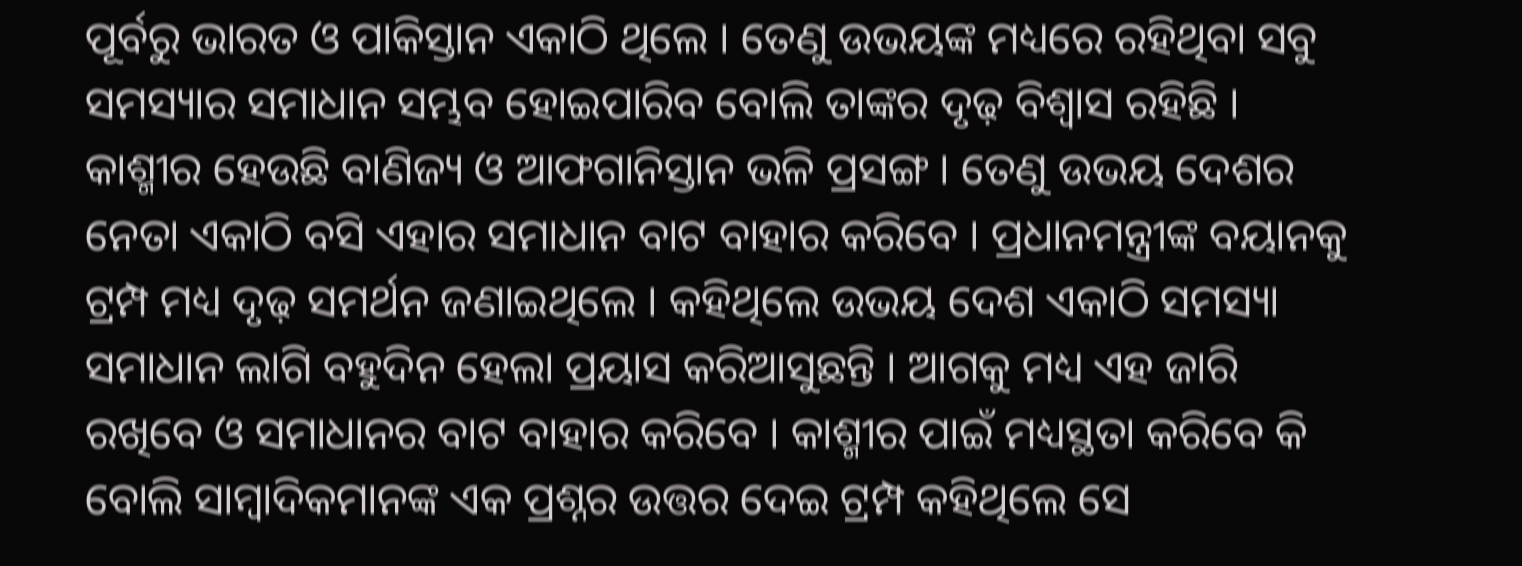ପୂର୍ବରୁ ଭାରତ ଓ ପାକିସ୍ତାନ ଏକାଠି ଥିଲେ । ତେଣୁ ଉଭୟଙ୍କ ମଧ୍ୟରେ ରହିଥିବା ସବୁ ସମସ୍ୟାର ସମାଧାନ ସମ୍ଭବ ହୋଇପାରିବ ବୋଲି ତାଙ୍କର ଦୃଢ଼ ବିଶ୍ୱାସ ରହିଛି । କାଶ୍ମୀର ହେଉଛି ବାଣିଜ୍ୟ ଓ ଆଫଗାନିସ୍ତାନ ଭଳି ପ୍ରସଙ୍ଗ । ତେଣୁ ଉଭୟ ଦେଶର ନେତା ଏକାଠି ବସି ଏହାର ସମାଧାନ ବାଟ ବାହାର କରିବେ । ପ୍ରଧାନମନ୍ତ୍ରୀଙ୍କ ବୟାନକୁ ଟ୍ରମ୍ପ ମଧ୍ୟ ଦୃଢ଼ ସମର୍ଥନ ଜଣାଇଥିଲେ । କହିଥିଲେ ଉଭୟ ଦେଶ ଏକାଠି ସମସ୍ୟା ସମାଧାନ ଲାଗି ବହୁଦିନ ହେଲା ପ୍ରୟାସ କରିଆସୁଛନ୍ତି । ଆଗକୁ ମଧ୍ୟ ଏହ ଜାରି ରଖିବେ ଓ ସମାଧାନର ବାଟ ବାହାର କରିବେ । କାଶ୍ମୀର ପାଇଁ ମଧ୍ୟସ୍ଥତା କରିବେ କି ବୋଲି ସାମ୍ବାଦିକମାନଙ୍କ ଏକ ପ୍ରଶ୍ନର ଉତ୍ତର ଦେଇ ଟ୍ରମ୍ପ କହିଥିଲେ ସେ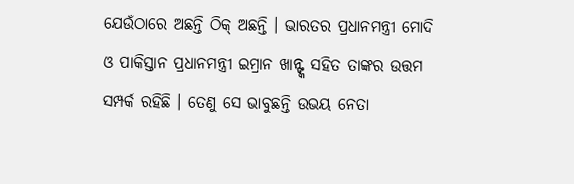ଯେଉଁଠାରେ ଅଛନ୍ତି ଠିକ୍ ଅଛନ୍ତି । ଭାରତର ପ୍ରଧାନମନ୍ତ୍ରୀ ମୋଦି ଓ ପାକିସ୍ତାନ ପ୍ରଧାନମନ୍ତ୍ରୀ ଇମ୍ରାନ ଖାନ୍ଙ୍କ ସହିତ ତାଙ୍କର ଉତ୍ତମ ସମ୍ପର୍କ ରହିଛି । ତେଣୁ ସେ ଭାବୁଛନ୍ତି ଉଭୟ ନେତା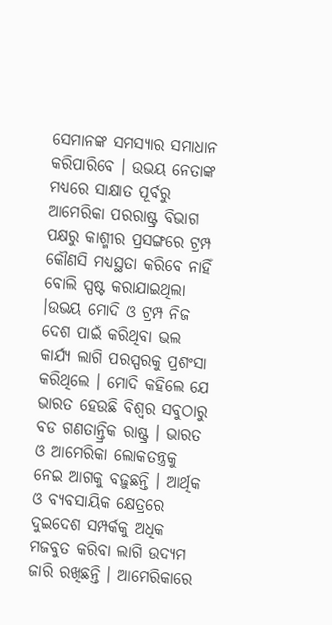ସେମାନଙ୍କ ସମସ୍ୟାର ସମାଧାନ କରିପାରିବେ । ଉଭୟ ନେତାଙ୍କ ମଧ୍ୟରେ ସାକ୍ଷାତ ପୂର୍ବରୁ ଆମେରିକା ପରରାଷ୍ଟ୍ର ବିଭାଗ ପକ୍ଷରୁ କାଶ୍ମୀର ପ୍ରସଙ୍ଗରେ ଟ୍ରମ୍ପ କୌଣସି ମଧ୍ୟସ୍ଥତା କରିବେ ନାହିଁ ବୋଲି ସ୍ପଷ୍ଟ କରାଯାଇଥିଲା ।ଉଭୟ ମୋଦି ଓ ଟ୍ରମ୍ପ ନିଜ ଦେଶ ପାଇଁ କରିଥିବା ଭଲ କାର୍ଯ୍ୟ ଲାଗି ପରସ୍ପରକୁ ପ୍ରଶଂସା କରିଥିଲେ । ମୋଦି କହିଲେ ଯେ ଭାରତ ହେଉଛି ବିଶ୍ୱର ସବୁଠାରୁ ବଡ ଗଣତାନ୍ତ୍ରିକ ରାଷ୍ଟ୍ର । ଭାରତ ଓ ଆମେରିକା ଲୋକତନ୍ତ୍ରକୁ ନେଇ ଆଗକୁ ବଢ଼ୁଛନ୍ତି । ଆର୍ଥିକ ଓ ବ୍ୟବସାୟିକ କ୍ଷେତ୍ରରେ ଦୁଇଦେଶ ସମ୍ପର୍କକୁ ଅଧିକ ମଜବୁତ କରିବା ଲାଗି ଉଦ୍ୟମ ଜାରି ରଖିଛନ୍ତି । ଆମେରିକାରେ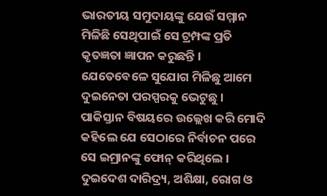ଭାରତୀୟ ସମୁଦାୟଙ୍କୁ ଯେଉଁ ସମ୍ମାନ ମିଳିଛି ସେଥିପାଇଁ ସେ ଟ୍ରମ୍ପଙ୍କ ପ୍ରତି କୃତଜ୍ଞତା ଜ୍ଞାପନ କରୁଛନ୍ତି । ଯେତେବେଳେ ସୁଯୋଗ ମିଳିଛୁ ଆମେ ଦୁଇନେତା ପରସ୍ପରକୁ ଭେଟୁଛୁ । ପାକିସ୍ତାନ ବିଷୟରେ ଉଲ୍ଲେଖ କରି ମୋଦି କହିଲେ ଯେ ସେଠାରେ ନିର୍ବାଚନ ପରେ ସେ ଇମ୍ରାନଙ୍କୁ ଫୋନ୍ କରିଥିଲେ । ଦୁଇଦେଶ ଦାରିଦ୍ର‌୍ୟ, ଅଶିକ୍ଷା, ରୋଗ ଓ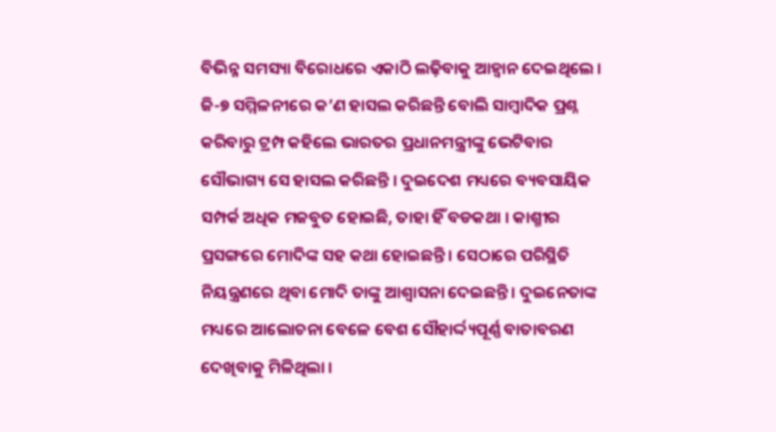ବିଭିନ୍ନ ସମସ୍ୟା ବିରୋଧରେ ଏକାଠି ଲଢ଼ିବାକୁ ଆହ୍ୱାନ ଦେଇଥିଲେ । ଜି-୭ ସମ୍ମିଳନୀରେ କ’ଣ ହାସଲ କରିଛନ୍ତି ବୋଲି ସାମ୍ବାଦିକ ପ୍ରଶ୍ନ କରିବାରୁ ଟ୍ରମ୍ପ କହିଲେ ଭାରତର ପ୍ରଧାନମନ୍ତ୍ରୀଙ୍କୁ ଭେଟିବାର ସୌଭାଗ୍ୟ ସେ ହାସଲ କରିଛନ୍ତି । ଦୁଇଦେଶ ମଧ୍ୟରେ ବ୍ୟବସାୟିକ ସମ୍ପର୍କ ଅଧିକ ମଜବୁତ ହୋଇଛି, ତାହା ହିଁ ବଡକଥା । କାଶ୍ମୀର ପ୍ରସଙ୍ଗରେ ମୋଦିଙ୍କ ସହ କଥା ହୋଇଛନ୍ତି । ସେଠାରେ ପରିସ୍ଥିତି ନିୟନ୍ତ୍ରଣରେ ଥିବା ମୋଦି ତାଙ୍କୁ ଆଶ୍ୱାସନା ଦେଇଛନ୍ତି । ଦୁଇନେତାଙ୍କ ମଧ୍ୟରେ ଆଲୋଚନା ବେଳେ ବେଶ ସୌହାର୍ଦ୍ଦ୍ୟପୂର୍ଣ୍ଣ ବାତାବରଣ ଦେଖିବାକୁ ମିଳିଥିଲା ।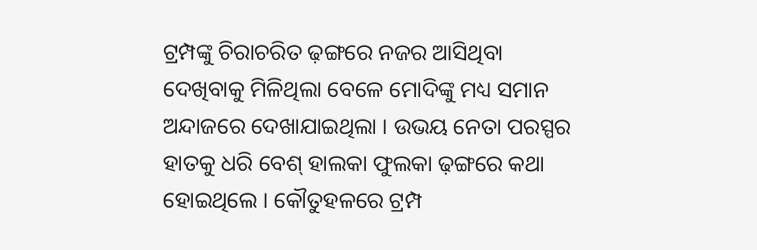ଟ୍ରମ୍ପଙ୍କୁ ଚିରାଚରିତ ଢ଼ଙ୍ଗରେ ନଜର ଆସିଥିବା ଦେଖିବାକୁ ମିଳିଥିଲା ବେଳେ ମୋଦିଙ୍କୁ ମଧ୍ୟ ସମାନ ଅନ୍ଦାଜରେ ଦେଖାଯାଇଥିଲା । ଉଭୟ ନେତା ପରସ୍ପର ହାତକୁ ଧରି ବେଶ୍ ହାଲକା ଫୁଲକା ଢ଼ଙ୍ଗରେ କଥା ହୋଇଥିଲେ । କୌତୁହଳରେ ଟ୍ରମ୍ପ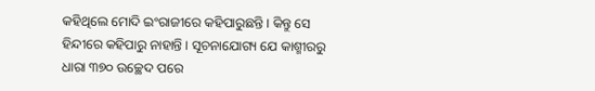କହିଥିଲେ ମୋଦି ଇଂରାଜୀରେ କହିପାରୁଛନ୍ତି । କିନ୍ତୁ ସେ ହିନ୍ଦୀରେ କହିପାରୁ ନାହାନ୍ତି । ସୂଚନାଯୋଗ୍ୟ ଯେ କାଶ୍ମୀରରୁ ଧାରା ୩୭୦ ଉଚ୍ଛେଦ ପରେ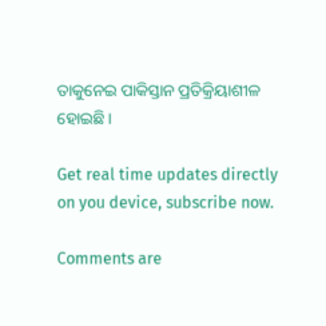ତାକୁନେଇ ପାକିସ୍ତାନ ପ୍ରତିକ୍ରିୟାଶୀଳ ହୋଇଛି ।

Get real time updates directly on you device, subscribe now.

Comments are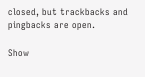closed, but trackbacks and pingbacks are open.

Show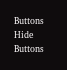Buttons
Hide Buttons